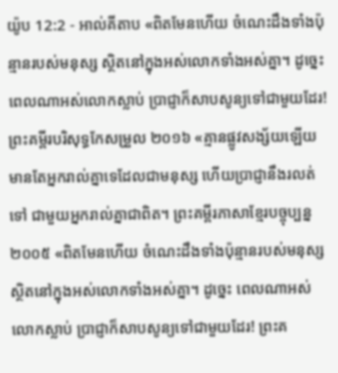យ៉ូប 12:2 - អាល់គីតាប «ពិតមែនហើយ ចំណេះដឹងទាំងប៉ុន្មានរបស់មនុស្ស ស្ថិតនៅក្នុងអស់លោកទាំងអស់គ្នា។ ដូច្នេះ ពេលណាអស់លោកស្លាប់ ប្រាជ្ញាក៏សាបសូន្យទៅជាមួយដែរ! ព្រះគម្ពីរបរិសុទ្ធកែសម្រួល ២០១៦ «គ្មានផ្លូវសង្ស័យឡើយ មានតែអ្នករាល់គ្នាទេដែលជាមនុស្ស ហើយប្រាជ្ញានឹងរលត់ទៅ ជាមួយអ្នករាល់គ្នាជាពិត។ ព្រះគម្ពីរភាសាខ្មែរបច្ចុប្បន្ន ២០០៥ «ពិតមែនហើយ ចំណេះដឹងទាំងប៉ុន្មានរបស់មនុស្ស ស្ថិតនៅក្នុងអស់លោកទាំងអស់គ្នា។ ដូច្នេះ ពេលណាអស់លោកស្លាប់ ប្រាជ្ញាក៏សាបសូន្យទៅជាមួយដែរ! ព្រះគ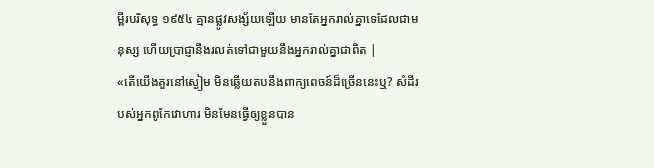ម្ពីរបរិសុទ្ធ ១៩៥៤ គ្មានផ្លូវសង្ស័យឡើយ មានតែអ្នករាល់គ្នាទេដែលជាមនុស្ស ហើយប្រាជ្ញានឹងរលត់ទៅជាមួយនឹងអ្នករាល់គ្នាជាពិត |
«តើយើងគួរនៅស្ងៀម មិនឆ្លើយតបនឹងពាក្យពេចន៍ដ៏ច្រើននេះឬ? សំដីរបស់អ្នកពូកែវោហារ មិនមែនធ្វើឲ្យខ្លួនបាន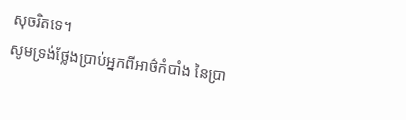សុចរិតទេ។
សូមទ្រង់ថ្លែងប្រាប់អ្នកពីអាថ៌កំបាំង នៃប្រា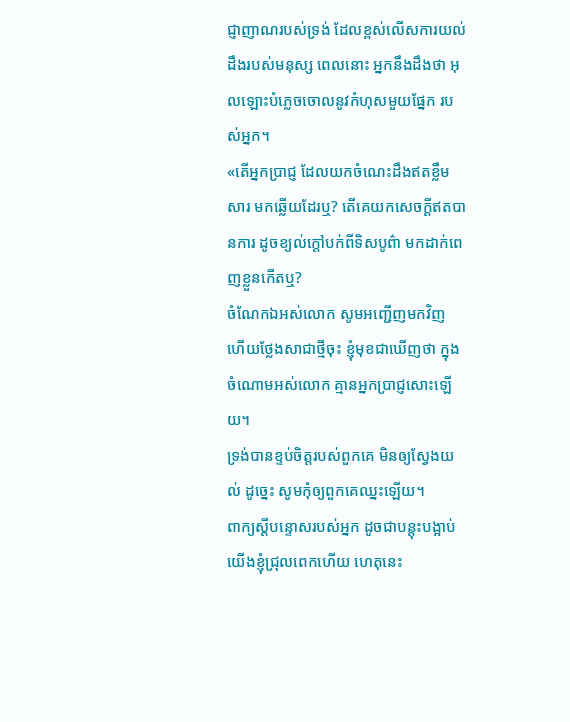ជ្ញាញាណរបស់ទ្រង់ ដែលខ្ពស់លើសការយល់ដឹងរបស់មនុស្ស ពេលនោះ អ្នកនឹងដឹងថា អុលឡោះបំភ្លេចចោលនូវកំហុសមួយផ្នែក របស់អ្នក។
«តើអ្នកប្រាជ្ញ ដែលយកចំណេះដឹងឥតខ្លឹមសារ មកឆ្លើយដែរឬ? តើគេយកសេចក្ដីឥតបានការ ដូចខ្យល់ក្ដៅបក់ពីទិសបូព៌ា មកដាក់ពេញខ្លួនកើតឬ?
ចំណែកឯអស់លោក សូមអញ្ជើញមកវិញ ហើយថ្លែងសាជាថ្មីចុះ ខ្ញុំមុខជាឃើញថា ក្នុងចំណោមអស់លោក គ្មានអ្នកប្រាជ្ញសោះឡើយ។
ទ្រង់បានខ្ទប់ចិត្តរបស់ពួកគេ មិនឲ្យស្វែងយល់ ដូច្នេះ សូមកុំឲ្យពួកគេឈ្នះឡើយ។
ពាក្យស្ដីបន្ទោសរបស់អ្នក ដូចជាបន្តុះបង្អាប់យើងខ្ញុំជ្រុលពេកហើយ ហេតុនេះ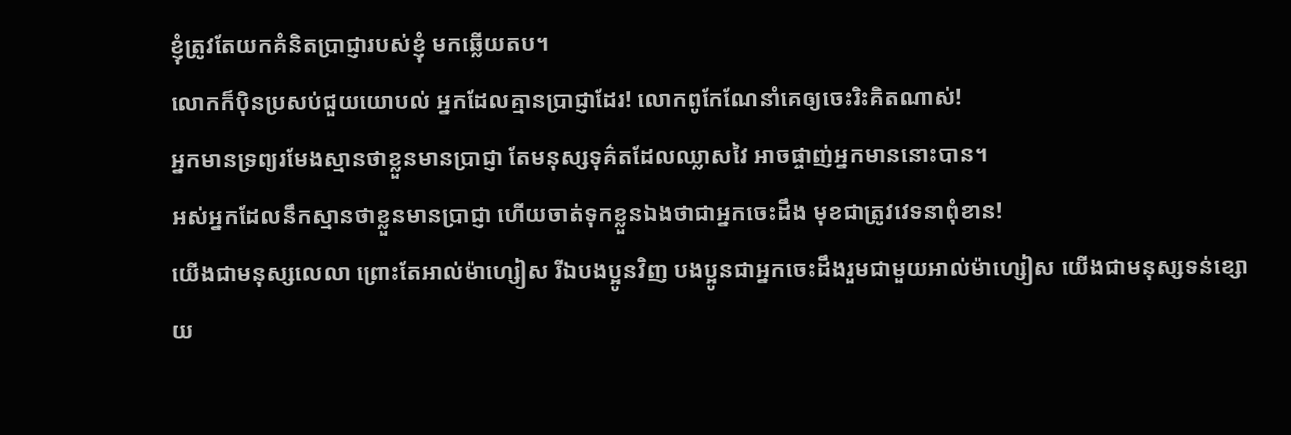ខ្ញុំត្រូវតែយកគំនិតប្រាជ្ញារបស់ខ្ញុំ មកឆ្លើយតប។
លោកក៏ប៉ិនប្រសប់ជួយយោបល់ អ្នកដែលគ្មានប្រាជ្ញាដែរ! លោកពូកែណែនាំគេឲ្យចេះរិះគិតណាស់!
អ្នកមានទ្រព្យរមែងស្មានថាខ្លួនមានប្រាជ្ញា តែមនុស្សទុគ៌តដែលឈ្លាសវៃ អាចផ្ចាញ់អ្នកមាននោះបាន។
អស់អ្នកដែលនឹកស្មានថាខ្លួនមានប្រាជ្ញា ហើយចាត់ទុកខ្លួនឯងថាជាអ្នកចេះដឹង មុខជាត្រូវវេទនាពុំខាន!
យើងជាមនុស្សលេលា ព្រោះតែអាល់ម៉ាហ្សៀស រីឯបងប្អូនវិញ បងប្អូនជាអ្នកចេះដឹងរួមជាមួយអាល់ម៉ាហ្សៀស យើងជាមនុស្សទន់ខ្សោយ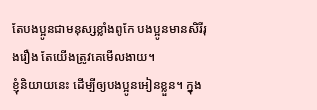តែបងប្អូនជាមនុស្សខ្លាំងពូកែ បងប្អូនមានសិរីរុងរឿង តែយើងត្រូវគេមើលងាយ។
ខ្ញុំនិយាយនេះ ដើម្បីឲ្យបងប្អូនអៀនខ្លួន។ ក្នុង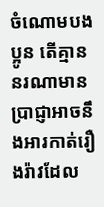ចំណោមបងប្អូន តើគ្មាននរណាមានប្រាជ្ញាអាចនឹងអារកាត់រឿងរ៉ាវដែល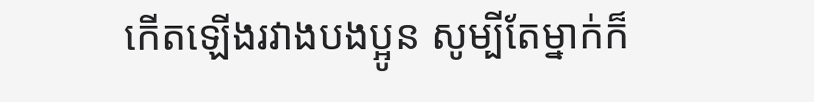កើតឡើងរវាងបងប្អូន សូម្បីតែម្នាក់ក៏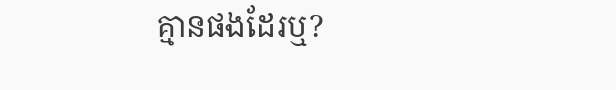គ្មានផងដែរឬ?